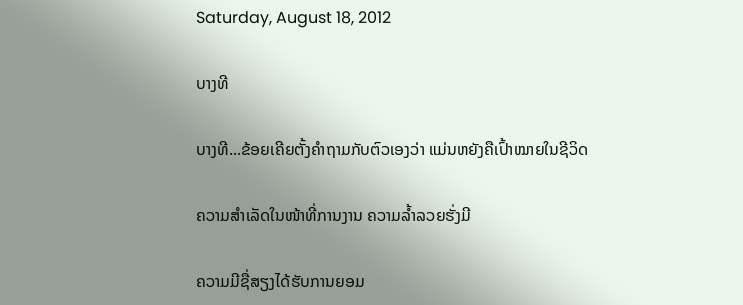Saturday, August 18, 2012

ບາງທີ

ບາງທີ...ຂ້ອຍເຄີຍຕັ້ງຄຳຖາມກັບຕົວເອງວ່າ ແມ່ນຫຍັງຄືເປົ້າໝາຍໃນຊີວິດ

ຄວາມສຳເລັດໃນໜ້າທີ່ການງານ ຄວາມລ້ຳລວຍຮັ່ງມີ

ຄວາມມີຊື່ສຽງໄດ້ຮັບການຍອມ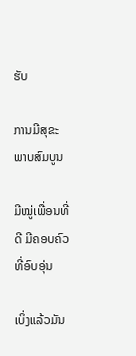ຮັບ

ການມີສຸຂະພາບສົມບູນ

ມີໝູ່ເພື່ອນທີ່ດີ ມີຄອບຄົວທີ່ອົບອຸ່ນ

ເບິ່ງແລ້ວມັນ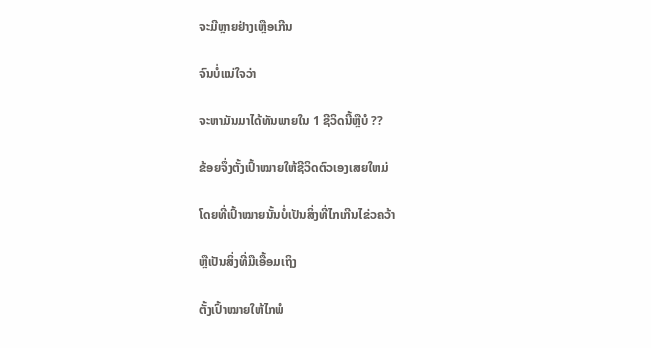ຈະມີຫຼາຍຢ່າງເຫຼືອເກີນ

ຈົນບໍ່ແນ່ໃຈວ່າ

ຈະຫາມັນມາໄດ້ທັນພາຍໃນ 1 ຊີວິດນີ້ຫຼືບໍ ??

ຂ້ອຍຈຶ່ງຕັ້ງເປົ້າໝາຍໃຫ້ຊີວິດຕົວເອງເສຍໃຫມ່

ໂດຍທີ່ເປົ້າໝາຍນັ້ນບໍ່ເປັນສິ່ງທີ່ໄກເກີນໄຂ່ວຄວ້າ

ຫຼືເປັນສິ່ງທີ່ມືເອື້ອມເຖິງ

ຕັ້ງເປົ້າໝາຍໃຫ້ໄກພໍ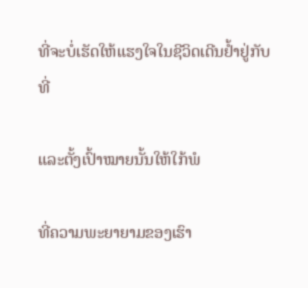ທີ່ຈະບໍ່ເຮັດໃຫ້ແຮງໃຈໃນຊີວິດເດີນຢ້ຳຢູ່ກັບທີ່

ແລະຕັ້ງເປົ້າໝາຍນັ້ນໃຫ້ໃກ້ພໍ

ທີ່ຄວາມພະຍາຍາມຂອງເຮົາ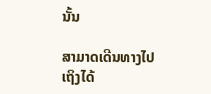ນັ້ນ

ສາມາດເດີນທາງໄປເຖິງໄດ້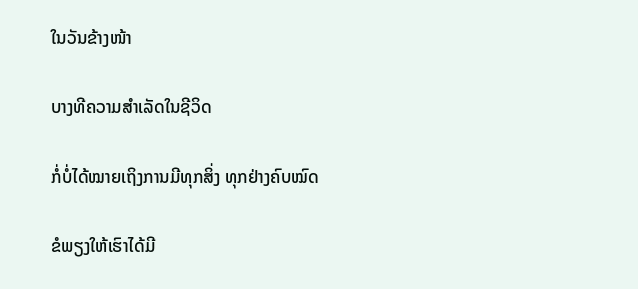ໃນວັນຂ້າງໜ້າ

ບາງທີຄວາມສຳເລັດໃນຊີວິດ

ກໍ່ບໍ່ໄດ້ໝາຍເຖິງການມີທຸກສິ່ງ ທຸກຢ່າງຄົບໝົດ

ຂໍພຽງໃຫ້ເຮົາໄດ້ມີ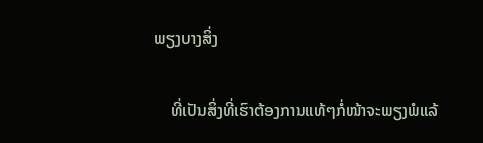ພຽງບາງສິ່ງ

    ທີ່ເປັນສິ່ງທີ່ເຮົາຕ້ອງການແທ້ໆກໍ່ໜ້າຈະພຽງພໍແລ້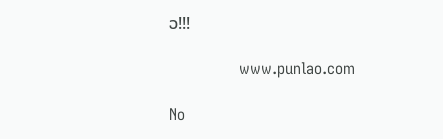ວ!!!

              www.punlao.com

No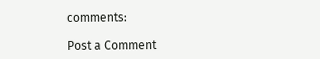comments:

Post a Comment